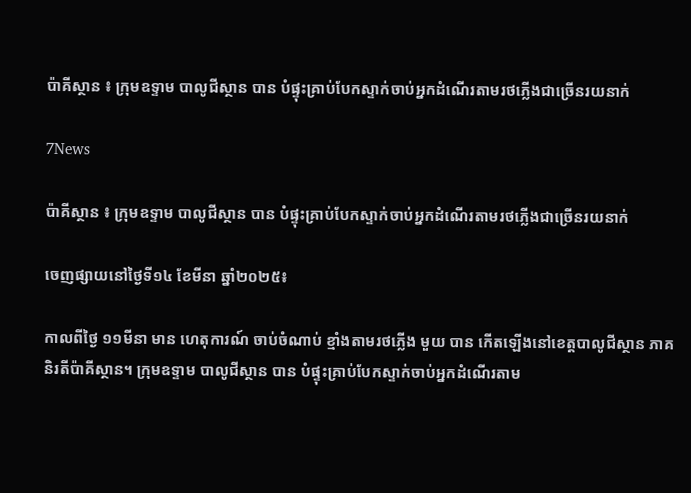ប៉ាគីស្ថាន ៖ ក្រុមឧទ្ទាម បាលូជីស្ថាន បាន បំផ្ទុះគ្រាប់បែកស្ទាក់ចាប់អ្នកដំណើរតាមរថភ្លើងជាច្រើនរយនាក់

7News

ប៉ាគីស្ថាន ៖ ក្រុមឧទ្ទាម បាលូជីស្ថាន បាន បំផ្ទុះគ្រាប់បែកស្ទាក់ចាប់អ្នកដំណើរតាមរថភ្លើងជាច្រើនរយនាក់

ចេញផ្សាយនៅថ្ងៃទី១៤ ខែមីនា ឆ្នាំ២០២៥៖

កាលពីថ្ងៃ ១១មីនា មាន ហេតុការណ៍ ចាប់ចំណាប់ ខ្មាំងតាមរថភ្លើង មួយ បាន កើតឡើងនៅខេត្តបាលូជីស្ថាន ភាគ និរតីប៉ាគីស្ថាន។ ក្រុមឧទ្ទាម បាលូជីស្ថាន បាន បំផ្ទុះគ្រាប់បែកស្ទាក់ចាប់អ្នកដំណើរតាម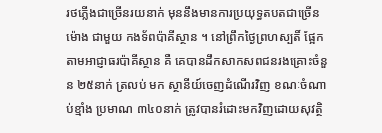រថភ្លើងជាច្រើនរយនាក់ មុននឹងមានការប្រយុទ្ធតបតជាច្រើនម៉ោង ជាមួយ កងទ័ពប៉ាគីស្ថាន ។ នៅព្រឹកថ្ងៃព្រហស្បតិ៍ ផ្អែកតាមអាជ្ញាធរប៉ាគីស្ថាន គឺ គេបានដឹកសាកសពជនរងគ្រោះចំនួន ២៥នាក់ ត្រលប់ មក ស្ថានីយ៍ចេញដំណើរវិញ ខណៈចំណាប់ខ្មាំង ប្រមាណ ៣៤០នាក់ ត្រូវបានរំដោះមកវិញដោយសុវត្ថិ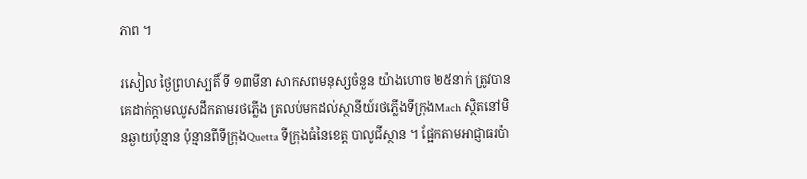ភាព ។

រសៀល ថ្ងៃព្រហស្បតិ៍ ទី ១៣មីនា សាកសពមនុស្សចំនួន យ៉ាងហោច ២៥នាក់ ត្រូវបានគេដាក់ក្តាមឈូសដឹកតាមរថភ្លើង ត្រលប់មកដល់ស្ថានីយ៍រថភ្លើងទីក្រុងMach ស្ថិតនៅមិនឆ្ងាយប៉ុន្មាន ប៉ុន្មានពីទីក្រុងQuetta ទីក្រុងធំនៃខេត្ត បាលូជីស្ថាន ។ ផ្អែកតាមអាជ្ញាធរប៉ា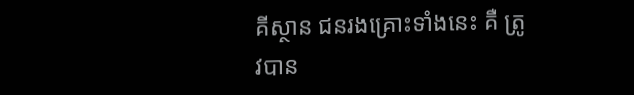គីស្ថាន ជនរងគ្រោះទាំងនេះ គឺ ត្រូវបាន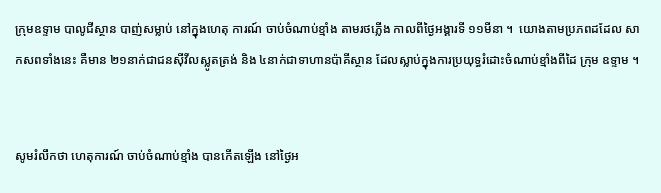ក្រុមឧទ្ទាម បាលូជីស្ថាន បាញ់សម្លាប់ នៅក្នុងហេតុ ការណ៍ ចាប់ចំណាប់ខ្មាំង តាមរថភ្លើង កាលពីថ្ងៃអង្គារទី ១១មីនា ។  យោងតាមប្រភពដដែល សាកសពទាំងនេះ គឺមាន ២១នាក់ជាជនស៊ីវីលស្លូតត្រង់ និង ៤នាក់ជាទាហានប៉ាគីស្ថាន ដែលស្លាប់ក្នុងការប្រយុទ្ធរំដោះចំណាប់ខ្មាំងពីដៃ ក្រុម ឧទ្ទាម ។


សូមរំលឹកថា ហេតុការណ៍ ចាប់ចំណាប់ខ្មាំង បានកើតឡើង នៅថ្ងៃអ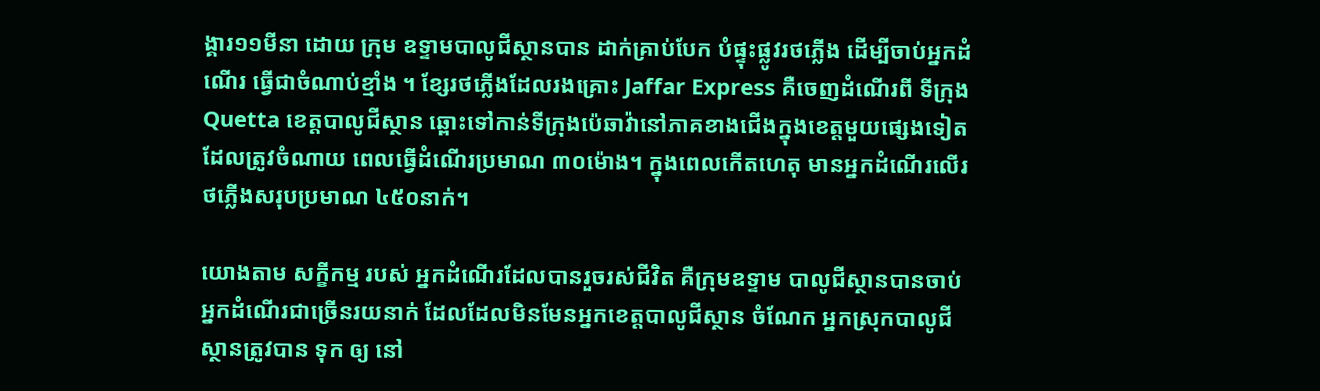ង្គារ១១មីនា ដោយ ក្រុម ឧទ្ទាមបាលូជីស្ថានបាន ដាក់គ្រាប់បែក បំផ្ទុះផ្លូវរថភ្លើង ដើម្បីចាប់អ្នកដំណើរ ធ្វើជាចំណាប់ខ្មាំង ។ ខ្សែរថភ្លើងដែលរងគ្រោះ Jaffar Express គឺចេញដំណើរពី ទីក្រុង Quetta ខេត្តបាលូជីស្ថាន ឆ្ពោះទៅកាន់ទីក្រុងប៉េឆាវ៉ានៅភាគខាងជើងក្នុងខេត្តមួយផ្សេងទៀត ដែលត្រូវចំណាយ ពេលធ្វើដំណើរប្រមាណ ៣០ម៉ោង។ ក្នុងពេលកើតហេតុ មានអ្នកដំណើរលើរថភ្លើងសរុបប្រមាណ ៤៥០នាក់។

យោងតាម សក្ខីកម្ម របស់ អ្នកដំណើរដែលបានរួចរស់ជីវិត គឺក្រុមឧទ្ទាម បាលូជីស្ថានបានចាប់អ្នកដំណើរជាច្រើនរយនាក់ ដែលដែលមិនមែនអ្នកខេត្តបាលូជីស្ថាន ចំណែក អ្នកស្រុកបាលូជីស្ថានត្រូវបាន ទុក ឲ្យ នៅ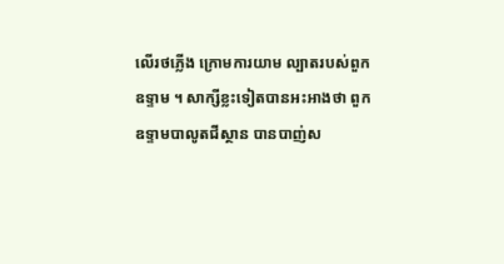លើរថភ្លើង ក្រោមការយាម ល្បាតរបស់ពួកឧទ្ទាម ។ សាក្សីខ្លះទៀតបានអះអាងថា ពួក ឧទ្ទាមបាលូតជីស្ថាន បានបាញ់ស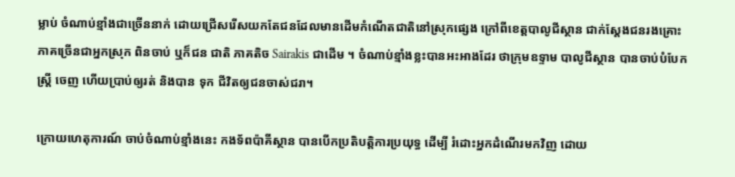ម្លាប់ ចំណាប់ខ្មាំងជាច្រើននាក់ ដោយជ្រើសរើសយកតែជនដែលមានដើមកំណើតជាតិនៅស្រុកផ្សេង ក្រៅពីខេត្តបាលូជីស្ថាន ជាក់ស្តែងជនរងគ្រោះភាគច្រើនជាអ្នកស្រុក ពិនចាប់ ឬក៏ជន ជាតិ ភាគតិច Sairakis ជាដើម ។ ចំណាប់ខ្មាំងខ្លះបានអះអាងដែរ ថាក្រុមឧទ្ទាម បាលូជីស្ថាន បានចាប់បំបែកស្ត្រី ចេញ ហើយប្រាប់ឲ្យរត់ និងបាន ទុក ជីវិតឲ្យជនចាស់ជរា។

ក្រោយហេតុការណ៍ ចាប់ចំណាប់ខ្មាំងនេះ កងទ័ពប៉ាគីស្ថាន បានបើកប្រតិបត្តិការប្រយុទ្ធ ដើម្បី រំដោះអ្នកដំណើរមកវិញ ដោយ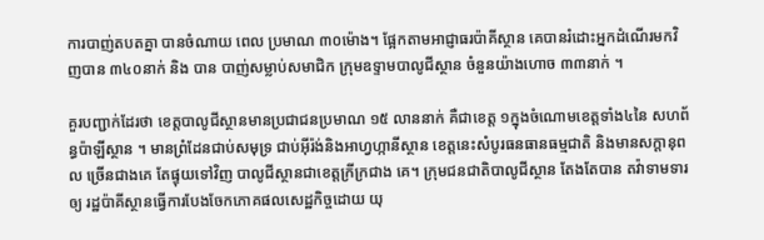ការបាញ់តបតគ្នា បានចំណាយ ពេល ប្រមាណ ៣០ម៉ោង។ ផ្អែកតាមអាជ្ញាធរប៉ាគីស្ថាន គេបានរំដោះអ្នកដំណើរមកវិញបាន ៣៤០នាក់ និង បាន បាញ់សម្លាប់សមាជិក ក្រុមឧទ្ទាមបាលូជីស្ថាន ចំនួនយ៉ាងហោច ៣៣នាក់ ។

គួរបញ្ជាក់ដែរថា ខេត្តបាលូជីស្ថានមានប្រជាជនប្រមាណ ១៥ លាននាក់ គឺជាខេត្ត ១ក្នុងចំណោមខេត្តទាំង៤នៃ សហព័ន្ធប៉ាឡីស្ថាន ។ មានព្រំដែនជាប់សមុទ្រ ជាប់អ៊ីរ៉ង់និងអាហ្វហ្កានីស្ថាន ខេត្តនេះសំបូរធនធានធម្មជាតិ និងមានសក្តានុពល ច្រើនជាងគេ តែផ្ទុយទៅវិញ បាលូជីស្ថានជាខេត្តក្រីក្រជាង គេ។ ក្រុមជនជាតិបាលូជីស្ថាន តែងតែបាន តវ៉ាទាមទារ ឲ្យ រដ្ឋប៉ាគីស្ថានធ្វើការបែងចែកភោគផលសេដ្ឋកិច្ចដោយ យុ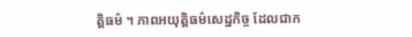ត្តិធម៌ ។ ភាពអយុត្តិធម៌សេដ្ឋកិច្ច ដែលជាក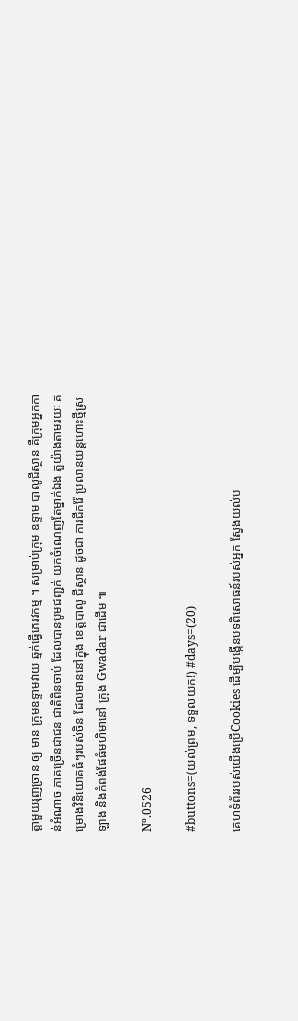ត្តាមួយរុញច្រាន ឲ្យ មាន ក្រុមឧទ្ទាមវាយ ឆ្មក់ធ្វើភេរវកម្ម ។ សម្រាប់ក្រុម ឧទ្ទាម បាលូជីស្ថាន គឺក្រុមអ្នកកាន់អំណាច ភាគច្រើនជាជន ជាតិពិនចាប់ ដែលបានបូមជញ្ជក់ យកចំណេញតែម្នាក់ឯង តួយ៉ាងតាមរយៈ គម្រោងវិនិយោគធំៗរបស់ចិន ដែលមាននៅក្នុង ខេត្តបាលូ ជីស្ថាន ដូចជា ការជីករ៉ែ ប្រលានយន្តហោះថ្មីស្រឡាង និងកំពង់ផែធំមហិមានៅ ក្រុង Gwadar ជាដើម ៕

Nº.0526

#buttons=(យល់ព្រម, ទទួលយក!) #days=(20)

គេហទំព័ររបស់យើងប្រើCookies ដើម្បីបង្កើនបទពិសោធន៍របស់អ្នក ស្វែងយល់ប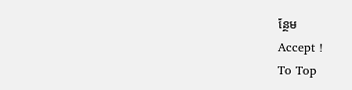ន្ថែម
Accept !
To Top